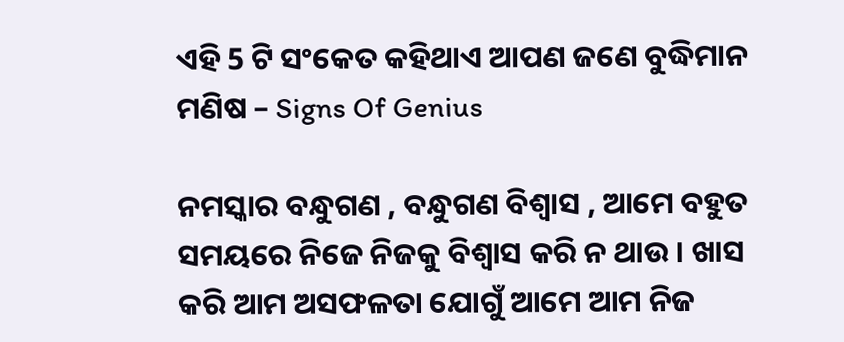ଏହି 5 ଟି ସଂକେତ କହିଥାଏ ଆପଣ ଜଣେ ବୁଦ୍ଧିମାନ ମଣିଷ – Signs Of Genius

ନମସ୍କାର ବନ୍ଧୁଗଣ , ବନ୍ଧୁଗଣ ବିଶ୍ୱାସ , ଆମେ ବହୁତ ସମୟରେ ନିଜେ ନିଜକୁ ବିଶ୍ଵାସ କରି ନ ଥାଉ । ଖାସ କରି ଆମ ଅସଫଳତା ଯୋଗୁଁ ଆମେ ଆମ ନିଜ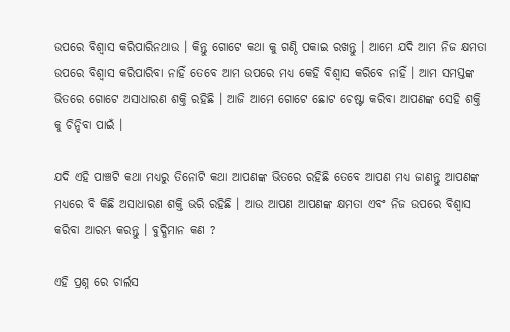ଉପରେ ବିଶ୍ୱାସ କରିପାରିନଥାଉ । କିନ୍ତୁ ଗୋଟେ କଥା କୁ ଗଣ୍ଠି ପକାଇ ରଖନ୍ତୁ । ଆମେ ଯଦି ଆମ ନିଜ କ୍ଷମତା ଉପରେ ବିଶ୍ୱାସ କରିପାରିବା ନାହିଁ ତେବେ ଆମ ଉପରେ ମଧ୍ୟ କେହି ବିଶ୍ଵାସ କରିବେ ନାହିଁ । ଆମ ସମସ୍ତଙ୍କ ଭିତରେ ଗୋଟେ ଅସାଧାରଣ ଶକ୍ତି ରହିଛି । ଆଜି ଆମେ ଗୋଟେ ଛୋଟ ଚେଷ୍ଟା କରିବା ଆପଣଙ୍କ ସେହି ଶକ୍ତି କୁ ଚିନ୍ହିବା ପାଇଁ ।

ଯଦି ଏହି ପାଞ୍ଚଟି କଥା ମଧ୍ୟରୁ ତିନୋଟି କଥା ଆପଣଙ୍କ ଭିତରେ ରହିଛି ତେବେ ଆପଣ ମଧ୍ୟ ଜାଣନ୍ତୁ ଆପଣଙ୍କ ମଧ୍ୟରେ ବି କିଛି ଅସାଧାରଣ ଶକ୍ତି ଭରି ରହିଛି । ଆଉ ଆପଣ ଆପଣଙ୍କ କ୍ଷମତା ଏବଂ ନିଜ ଉପରେ ବିଶ୍ୱାସ କରିବା ଆରମ୍ଭ କରନ୍ତୁ । ବୁଦ୍ଧିମାନ କଣ ?

ଏହି ପ୍ରଶ୍ନ ରେ ଚାର୍ଲସ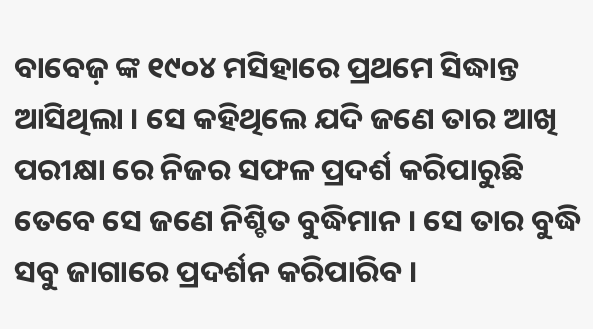ବାବେଜ଼ ଙ୍କ ୧୯୦୪ ମସିହାରେ ପ୍ରଥମେ ସିଦ୍ଧାନ୍ତ ଆସିଥିଲା । ସେ କହିଥିଲେ ଯଦି ଜଣେ ତାର ଆଖି ପରୀକ୍ଷା ରେ ନିଜର ସଫଳ ପ୍ରଦର୍ଶ କରିପାରୁଛି ତେବେ ସେ ଜଣେ ନିଶ୍ଚିତ ବୁଦ୍ଧିମାନ । ସେ ତାର ବୁଦ୍ଧି ସବୁ ଜାଗାରେ ପ୍ରଦର୍ଶନ କରିପାରିବ ।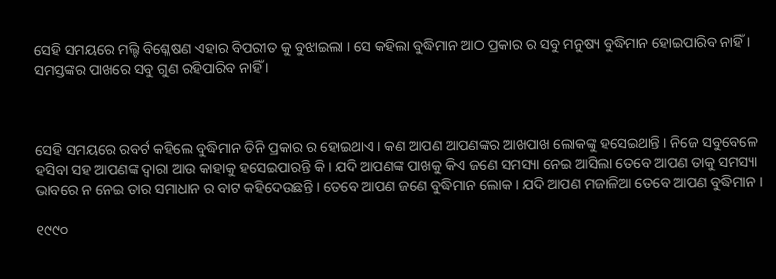ସେହି ସମୟରେ ମଲ୍ଟି ବିଶ୍ଳେଷଣ ଏହାର ବିପରୀତ କୁ ବୁଝାଇଲା । ସେ କହିଲା ବୁଦ୍ଧିମାନ ଆଠ ପ୍ରକାର ର ସବୁ ମନୁଷ୍ୟ ବୁଦ୍ଧିମାନ ହୋଇପାରିବ ନାହିଁ । ସମସ୍ତଙ୍କର ପାଖରେ ସବୁ ଗୁଣ ରହିପାରିବ ନାହିଁ ।



ସେହି ସମୟରେ ରବର୍ଟ କହିଲେ ବୁଦ୍ଧିମାନ ତିନି ପ୍ରକାର ର ହୋଇଥାଏ । କଣ ଆପଣ ଆପଣଙ୍କର ଆଖପାଖ ଲୋକଙ୍କୁ ହସେଇଥାନ୍ତି । ନିଜେ ସବୁବେଳେ ହସିବା ସହ ଆପଣଙ୍କ ଦ୍ବାରା ଆଉ କାହାକୁ ହସେଇପାରନ୍ତି କି । ଯଦି ଆପଣଙ୍କ ପାଖକୁ କିଏ ଜଣେ ସମସ୍ୟା ନେଇ ଆସିଲା ତେବେ ଆପଣ ତାକୁ ସମସ୍ୟା ଭାବରେ ନ ନେଇ ତାର ସମାଧାନ ର ବାଟ କହିଦେଉଛନ୍ତି । ତେବେ ଆପଣ ଜଣେ ବୁଦ୍ଧିମାନ ଲୋକ । ଯଦି ଆପଣ ମଜାଳିଆ ତେବେ ଆପଣ ବୁଦ୍ଧିମାନ ।

୧୯୯୦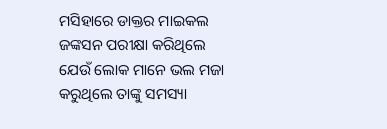ମସିହାରେ ଡାକ୍ତର ମାଇକଲ ଜଙ୍କସନ ପରୀକ୍ଷା କରିଥିଲେ ଯେଉଁ ଲୋକ ମାନେ ଭଲ ମଜା କରୁଥିଲେ ତାଙ୍କୁ ସମସ୍ୟା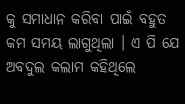କୁ ସମାଧାନ କରିବା ପାଇଁ ବହୁତ କମ ସମୟ ଲାଗୁଥିଲା । ଏ ପି ଯେ ଅବଦୁଲ କଲାମ କହିଥିଲେ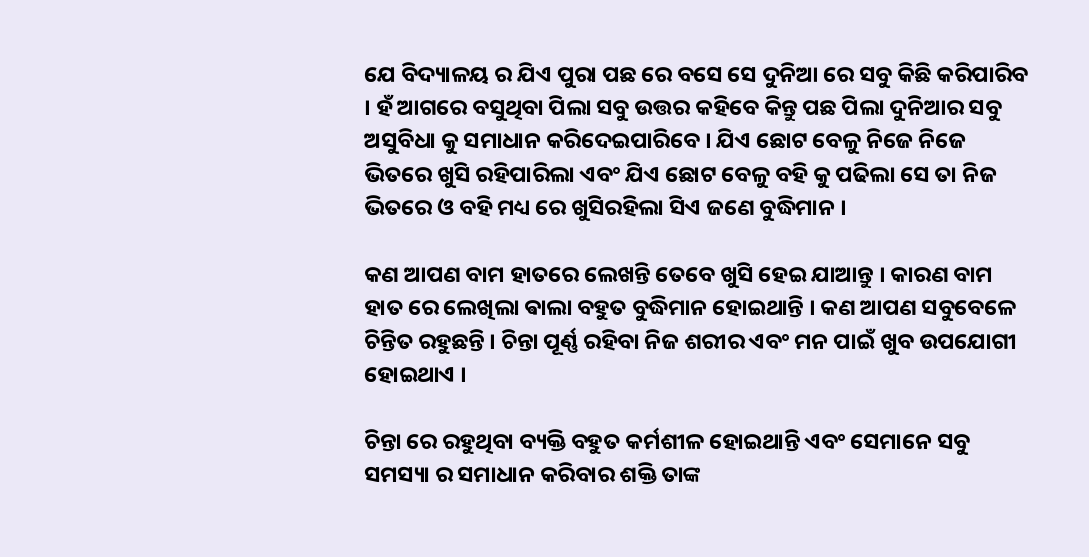ଯେ ବିଦ୍ୟାଳୟ ର ଯିଏ ପୁରା ପଛ ରେ ବସେ ସେ ଦୁନିଆ ରେ ସବୁ କିଛି କରିପାରିବ । ହଁ ଆଗରେ ବସୁଥିବା ପିଲା ସବୁ ଉତ୍ତର କହିବେ କିନ୍ତୁ ପଛ ପିଲା ଦୁନିଆର ସବୁ ଅସୁବିଧା କୁ ସମାଧାନ କରିଦେଇପାରିବେ । ଯିଏ ଛୋଟ ବେଳୁ ନିଜେ ନିଜେ ଭିତରେ ଖୁସି ରହିପାରିଲା ଏବଂ ଯିଏ ଛୋଟ ବେଳୁ ବହି କୁ ପଢିଲା ସେ ତା ନିଜ ଭିତରେ ଓ ବହି ମଧ୍ୟ ରେ ଖୁସିରହିଲା ସିଏ ଜଣେ ବୁଦ୍ଧିମାନ ।

କଣ ଆପଣ ବାମ ହାତରେ ଲେଖନ୍ତି ତେବେ ଖୁସି ହେଇ ଯାଆନ୍ତୁ । କାରଣ ବାମ ହାତ ରେ ଲେଖିଲା ଵାଲା ବହୁତ ବୁଦ୍ଧିମାନ ହୋଇଥାନ୍ତି । କଣ ଆପଣ ସବୁବେଳେ ଚିନ୍ତିତ ରହୁଛନ୍ତି । ଚିନ୍ତା ପୂର୍ଣ୍ଣ ରହିବା ନିଜ ଶରୀର ଏବଂ ମନ ପାଇଁ ଖୁବ ଉପଯୋଗୀ ହୋଇଥାଏ ।

ଚିନ୍ତା ରେ ରହୁଥିବା ବ୍ୟକ୍ତି ବହୁତ କର୍ମଶୀଳ ହୋଇଥାନ୍ତି ଏବଂ ସେମାନେ ସବୁ ସମସ୍ୟା ର ସମାଧାନ କରିବାର ଶକ୍ତି ତାଙ୍କ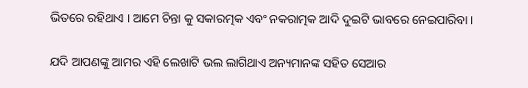ଭିତରେ ରହିଥାଏ । ଆମେ ଚିନ୍ତା କୁ ସକାରତ୍ମକ ଏବଂ ନକରାତ୍ମକ ଆଦି ଦୁଇଟି ଭାବରେ ନେଇପାରିବା ।

ଯଦି ଆପଣଙ୍କୁ ଆମର ଏହି ଲେଖାଟି ଭଲ ଲାଗିଥାଏ ଅନ୍ୟମାନଙ୍କ ସହିତ ସେଆର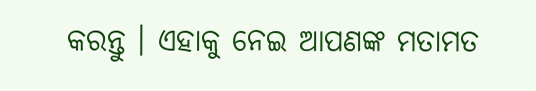କରନ୍ତୁ । ଏହାକୁ ନେଇ ଆପଣଙ୍କ ମତାମତ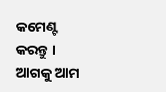କମେଣ୍ଟ କରନ୍ତୁ । ଆଗକୁ ଆମ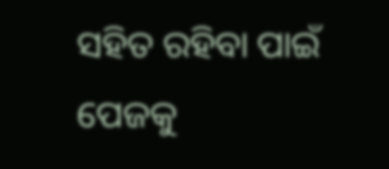ସହିତ ରହିବା ପାଇଁ ପେଜକୁ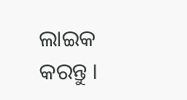ଲାଇକ କରନ୍ତୁ ।